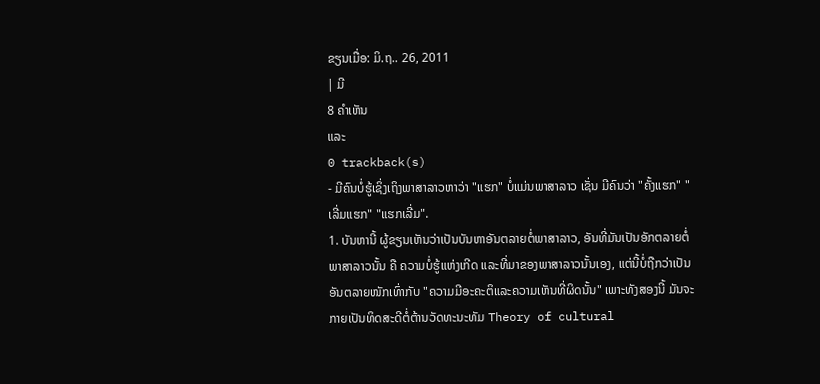ຂຽນເມື່ອ: ມິ.ຖ.. 26, 2011
| ມີ
8 ຄຳເຫັນ
ແລະ
0 trackback(s)
- ມີຄົນບໍ່ຮູ້ເຊິ່ງເຖິງພາສາລາວຫາວ່າ "ແຮກ" ບໍ່ແມ່ນພາສາລາວ ເຊັ່ນ ມີຄົນວ່າ "ຄັ້ງແຮກ" "ເລີ່ມແຮກ" "ແຮກເລີ່ມ".
1. ບັນຫານີ້ ຜູ້ຂຽນເຫັນວ່າເປັນບັນຫາອັນຕລາຍຕໍ່ພາສາລາວ, ອັນທີ່ມັນເປັນອັກຕລາຍຕໍ່ພາສາລາວນັ້ນ ຄື ຄວາມບໍ່ຮູ້ແຫ່ງເກີດ ແລະທີ່ມາຂອງພາສາລາວນັ້ນເອງ, ແຕ່ນີ້ບໍ່ຖືກວ່າເປັນອັນຕລາຍໜັກເທົ່າກັບ "ຄວາມມີອະຄະຕິແລະຄວາມເຫັນທີ່ຜິດນັ້ນ" ເພາະທັງສອງນີ້ ມັນຈະກາຍເປັນທິດສະດີຕໍ່ຕ້ານວັດທະນະທັມ Theory of cultural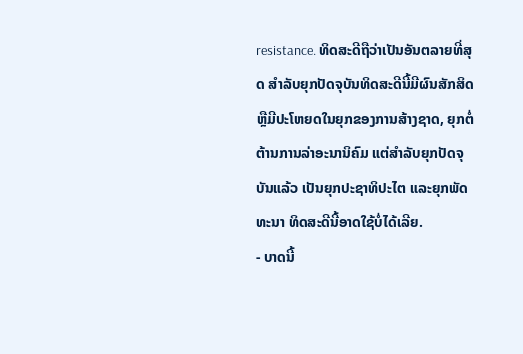resistance. ທິດສະດີຖືວ່າເປັນອັນຕລາຍທີ່ສຸດ ສໍາລັບຍຸກປັດຈຸບັນທິດສະດີນີ້ມີຜົນສັກສິດ ຫຼືມີປະໂຫຍດໃນຍຸກຂອງການສ້າງຊາດ, ຍຸກຕໍ່ຕ້ານການລ່າອະນານິຄົມ ແຕ່ສໍາລັບຍຸກປັດຈຸບັນແລ້ວ ເປັນຍຸກປະຊາທິປະໄຕ ແລະຍຸກພັດທະນາ ທິດສະດີນີ້ອາດໃຊ້ບໍ່ໄດ້ເລີຍ.
- ບາດນີ້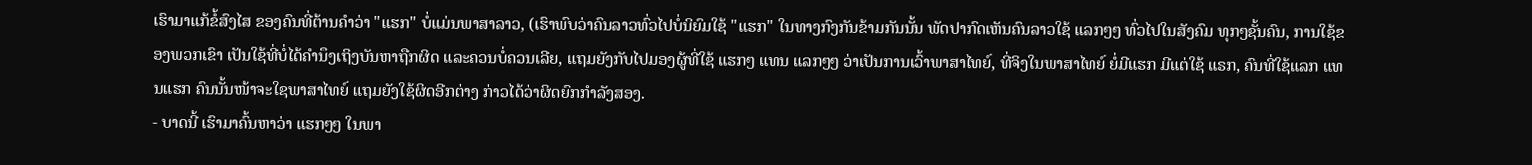ເຮົາມາແກ້ຂໍ້ສົງໄສ ຂອງຄົນທີ່ຕ້ານຄໍາວ່າ "ແຮກ" ບໍ່ແມ່ນພາສາລາວ, (ເຮົາພົບວ່າຄົນລາວທົ່ວໄປບໍ່ນິຍົມໃຊ້ "ແຮກ" ໃນທາງກົງກັນຂ້າມກັນນັ້ນ ພັດປາກົດເຫັນຄົນລາວໃຊ້ ແລກໆໆ ທົ່ວໄປໃນສັງຄົມ ທຸກໆຊັ້ນຄົນ, ການໃຊ້ຂອງພວກເຂົາ ເປັນໃຊ້ທີ່ບໍ່ໄດ້ຄໍານຶງເຖິງບັນຫາຖືກຜິດ ແລະຄວນບໍ່ຄວນເລີຍ, ແຖມຍັງກັບໄປມອງຜູ້ທີ່ໃຊ້ ແຮກໆ ແທນ ແລກໆໆ ວ່າເປັນການເວົ້າພາສາໄທຍ໌, ທີ່ຈິງໃນພາສາໄທຍ໌ ຍໍ່ມີແຮກ ມີແຕ່ໃຊ້ ແຣກ, ຄົນທີ່ໃຊ້ແລກ ແທນແຮກ ຄົນນັ້ນໜ້າຈະໃຊພາສາໄທຍ໌ ແຖມຍັງໃຊ້ຜິດອີກຕ່າງ ກ່າວໄດ້ວ່າຜິດຍົກກໍາລັງສອງ.
- ບາດນີ້ ເຮົາມາຄົ້ນຫາວ່າ ແຮກໆໆ ໃນພາ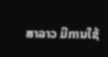ສາລາວ ມີການໃຊ້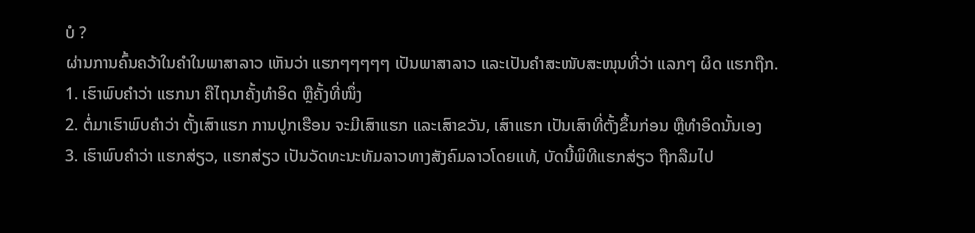ບໍ ?
ຜ່ານການຄົ້ນຄວ້າໃນຄໍາໃນພາສາລາວ ເຫັນວ່າ ແຮກໆໆໆໆໆ ເປັນພາສາລາວ ແລະເປັນຄໍາສະໜັບສະໜຸນທີ່ວ່າ ແລກໆ ຜິດ ແຮກຖືກ.
1. ເຮົາພົບຄໍາວ່າ ແຮກນາ ຄືໄຖນາຄັ້ງທໍາອິດ ຫຼືຄັ້ງທີ່ໜຶ່ງ
2. ຕໍ່ມາເຮົາພົບຄໍາວ່າ ຕັ້ງເສົາແຮກ ການປູກເຮືອນ ຈະມີເສົາແຮກ ແລະເສົາຂວັນ, ເສົາແຮກ ເປັນເສົາທີ່ຕັ້ງຂຶ້ນກ່ອນ ຫຼືທໍາອິດນັ້ນເອງ
3. ເຮົາພົບຄໍາວ່າ ແຮກສ່ຽວ, ແຮກສ່ຽວ ເປັນວັດທະນະທັມລາວທາງສັງຄົມລາວໂດຍແທ້, ບັດນີ້ພິທີແຮກສ່ຽວ ຖືກລືມໄປ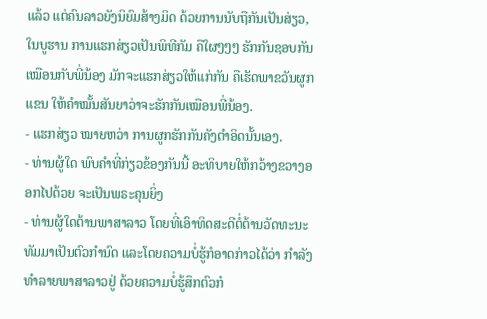ແລ້ວ ແຕ່ຄົນລາວຍັງນິຍົມສ້າງມິດ ດ້ວຍການນັບຖືກັນເປັນສ່ຽວ, ໃນບູຮານ ການແຮກສ່ຽວເປັນພິທີກັມ ຄືໃຜໆໆໆ ຮັກກັນຊອບກັນເໝືອນກັບພີ່ນ້ອງ ມັກຈະແຮກສ່ຽວໃຫ້ແກ່ກັນ ຄືເຮັດພາຂວັນຜູກແຂນ ໃຫ້ຄໍາໝັ້ນສັນຍາວ່າຈະຮັກກັນເໝືອນພີ່ນ້ອງ.
- ແຮກສ່ຽວ ໝາຍຫວ່າ ການຜູກຮັກກັນຄັງຕໍາອິດນັ້ນເອງ.
- ທ່ານຜູ້ໃດ ພົບຄໍາທີ່ກ່ຽວຂ້ອງກັນນີ້ ອະທິບາຍໃຫ້ກວ້າງຂວາງອອກໄປດ້ວຍ ຈະເປັນພຣະຄຸນຍິ່ງ
- ທ່ານຜູ້ໃດຕ້ານພາສາລາວ ໂດຍທີ່ເອົາທິດສະດີຕໍ່ຕ້ານວັດທະນະທັມມາເປັນຕົວກໍານົດ ແລະໂດຍຄວາມບໍ່ຮູ້ກໍອາດກ່າວໄດ້ວ່າ ກໍາລັງທໍາລາຍພາສາລາວຢູ່ ດ້ວຍຄວາມບໍ່ຮູ້ສຶກຕົວກໍ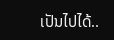ເປັນໄປໄດ້..